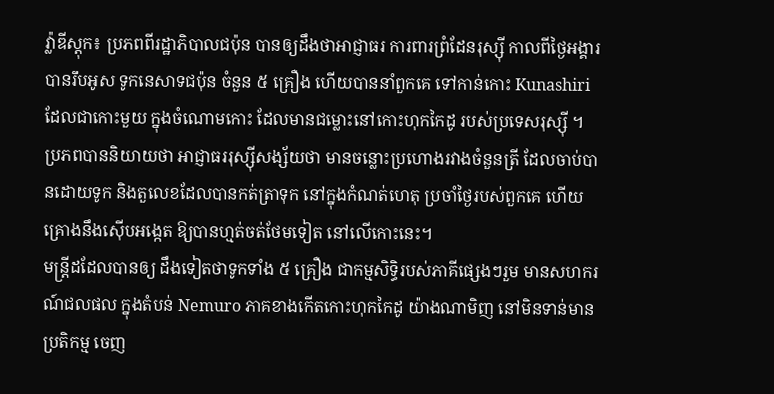វ្ល៉ាឌីស្ដុក៖ ប្រភពពីរដ្ឋាភិបាលជប៉ុន បានឲ្យដឹងថាអាជ្ញាធរ ការពារព្រំដែនរុស្ស៊ី កាលពីថ្ងៃអង្គារបានរឹបអូស ទូកនេសាទជប៉ុន ចំនួន ៥ គ្រឿង ហើយបាននាំពួកគេ ទៅកាន់កោះ Kunashiri ដែលជាកោះមួយ ក្នុងចំណោមកោះ ដែលមានជម្លោះនៅកោះហុកកៃដូ របស់ប្រទេសរុស្ស៊ី ។
ប្រភពបាននិយាយថា អាជ្ញាធររុស្ស៊ីសង្ស័យថា មានចន្លោះប្រហោងរវាងចំនួនត្រី ដែលចាប់បានដោយទូក និងតួលេខដែលបានកត់ត្រាទុក នៅក្នុងកំណត់ហេតុ ប្រចាំថ្ងៃរបស់ពួកគេ ហើយគ្រោងនឹងស៊ើបអង្កេត ឱ្យបានហ្មត់ចត់ថែមទៀត នៅលើកោះនេះ។
មន្ត្រីដដែលបានឲ្យ ដឹងទៀតថាទូកទាំង ៥ គ្រឿង ជាកម្មសិទ្ធិរបស់ភាគីផ្សេងៗរួម មានសហករណ៍ជលផល ក្នុងតំបន់ Nemuro ភាគខាងកើតកោះហុកកៃដូ យ៉ាងណាមិញ នៅមិនទាន់មានប្រតិកម្ម ចេញ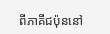ពីភាគីជប៉ុននៅ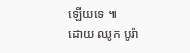ឡើយទេ ៕
ដោយ ឈូក បូរ៉ា